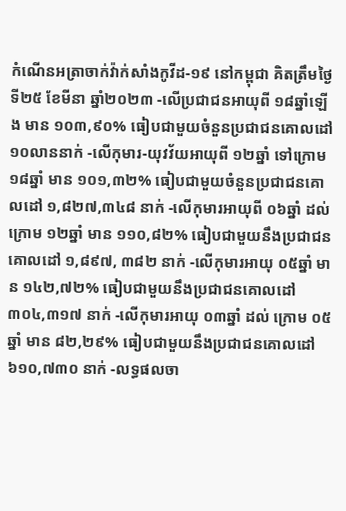កំណេីនអត្រាចាក់វ៉ាក់សាំងកូវីដ-១៩ នៅកម្ពុជា គិតត្រឹមថ្ងៃទី២៥ ខែមីនា ឆ្នាំ២០២៣ -លើប្រជាជនអាយុពី ១៨ឆ្នាំឡើង មាន ១០៣,៩០% ធៀបជាមួយចំនួនប្រជាជនគោលដៅ ១០លាននាក់ -លើកុមារ-យុវវ័យអាយុពី ១២ឆ្នាំ ទៅក្រោម ១៨ឆ្នាំ មាន ១០១,៣២% ធៀបជាមួយចំនួនប្រជាជនគោលដៅ ១,៨២៧,៣៤៨ នាក់ -លើកុមារអាយុពី ០៦ឆ្នាំ ដល់ក្រោម ១២ឆ្នាំ មាន ១១០,៨២% ធៀបជាមួយនឹងប្រជាជនគោលដៅ ១,៨៩៧, ៣៨២ នាក់ -លើកុមារអាយុ ០៥ឆ្នាំ មាន ១៤២,៧២% ធៀបជាមួយនឹងប្រជាជនគោលដៅ ៣០៤,៣១៧ នាក់ -លើកុមារអាយុ ០៣ឆ្នាំ ដល់ ក្រោម ០៥ឆ្នាំ មាន ៨២,២៩% ធៀបជាមួយនឹងប្រជាជនគោលដៅ ៦១០,៧៣០ នាក់ -លទ្ធផលចា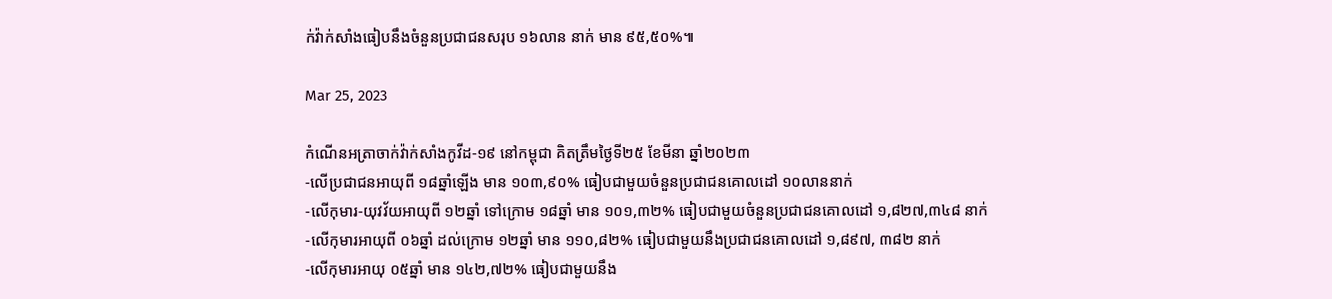ក់វ៉ាក់សាំងធៀបនឹងចំនួនប្រជាជនសរុប ១៦លាន នាក់ មាន ៩៥,៥០%៕

Mar 25, 2023

កំណេីនអត្រាចាក់វ៉ាក់សាំងកូវីដ-១៩ នៅកម្ពុជា គិតត្រឹមថ្ងៃទី២៥ ខែមីនា ឆ្នាំ២០២៣
-លើប្រជាជនអាយុពី ១៨ឆ្នាំឡើង មាន ១០៣,៩០% ធៀបជាមួយចំនួនប្រជាជនគោលដៅ ១០លាននាក់
-លើកុមារ-យុវវ័យអាយុពី ១២ឆ្នាំ ទៅក្រោម ១៨ឆ្នាំ មាន ១០១,៣២% ធៀបជាមួយចំនួនប្រជាជនគោលដៅ ១,៨២៧,៣៤៨ នាក់
-លើកុមារអាយុពី ០៦ឆ្នាំ ដល់ក្រោម ១២ឆ្នាំ មាន ១១០,៨២% ធៀបជាមួយនឹងប្រជាជនគោលដៅ ១,៨៩៧, ៣៨២ នាក់
-លើកុមារអាយុ ០៥ឆ្នាំ មាន ១៤២,៧២% ធៀបជាមួយនឹង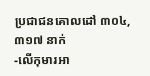ប្រជាជនគោលដៅ ៣០៤,៣១៧ នាក់
-លើកុមារអា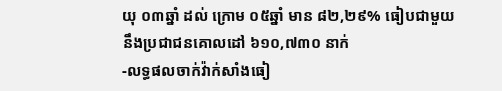យុ ០៣ឆ្នាំ ដល់ ក្រោម ០៥ឆ្នាំ មាន ៨២,២៩% ធៀបជាមួយនឹងប្រជាជនគោលដៅ ៦១០,៧៣០ នាក់
-លទ្ធផលចាក់វ៉ាក់សាំងធៀ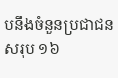បនឹងចំនួនប្រជាជនសរុប ១៦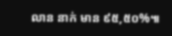លាន នាក់ មាន ៩៥,៥០%៕